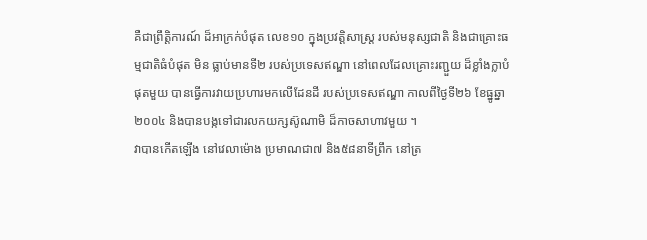គឺជាព្រឹត្តិការណ៍ ដ៏អាក្រក់បំផុត លេខ១០ ក្នុងប្រវត្តិសាស្ត្រ របស់មនុស្សជាតិ និងជាគ្រោះធម្មជាតិធំបំផុត មិន ធ្លាប់មានទី២ របស់ប្រទេសឥណ្ឌា នៅពេលដែលគ្រោះរញ្ជួយ ដ៏ខ្លាំងក្លាបំផុតមួយ បានធ្វើការវាយប្រហារមកលើដែនដី របស់ប្រទេសឥណ្ឌា កាលពីថ្ងៃទី២៦ ខែធ្នូឆ្នា២០០៤ និងបានបង្កទៅជារលកយក្សស៊ូណាមិ ដ៏កាចសាហាវមួយ ។
វាបានកើតឡើង នៅវេលាម៉ោង ប្រមាណជា៧ និង៥៨នាទីព្រឹក នៅត្រ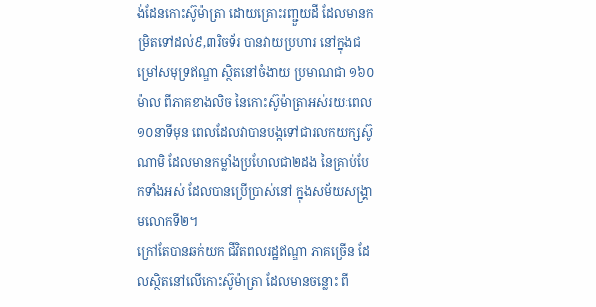ង់ដែនកោះស៊ូម៉ាត្រា ដោយគ្រោះរញ្ជួយដី ដែលមានកម្រិតទៅដល់៩,៣រិចទ័រ បានវាយប្រហារ នៅក្នុងជម្រៅសមុទ្រឥណ្ឌា ស្ថិតនៅចំងាយ ប្រមាណជា ១៦០ម៉ាល ពីភាគខាងលិច នៃកោះស៊ូម៉ាត្រាអស់រយៈពេល១០នាទីមុន ពេលដែលវាបានបង្កទៅជារលកយក្សស៊ូណាមិ ដែលមានកម្លាំងប្រហែលជា២ដង នៃគ្រាប់បែកទាំងអស់ ដែលបានប្រើប្រាស់នៅ ក្នុងសម័យសង្គ្រាមលោកទី២។
ក្រៅតែបានឆក់យក ជីវិតពលរដ្ឋឥណ្ឌា ភាគច្រើន ដែលស្ថិតនៅលើកោះស៊ូម៉ាត្រា ដែលមានចន្លោះ ពី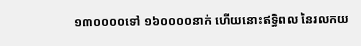១៣០០០០ទៅ ១៦០០០០នាក់ ហើយនោះឥទ្ធិពល នៃរលកយ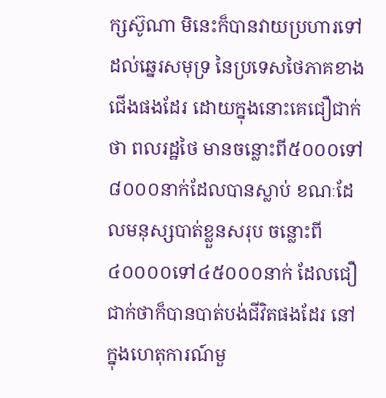ក្សស៊ូណា មិនេះក៏បានវាយប្រហារទៅដល់ឆ្នេរសមុទ្រ នៃប្រទេសថៃភាគខាងជើងផងដែរ ដោយក្នុងនោះគេជឿជាក់ថា ពលរដ្ឋថៃ មានចន្លោះពី៥០០០ទៅ៨០០០នាក់ដែលបានស្លាប់ ខណៈដែលមនុស្សបាត់ខ្លួនសរុប ចន្លោះពី៤០០០០ទៅ៤៥០០០នាក់ ដែលជឿជាក់ថាក៏បានបាត់បង់ជីវិតផងដែរ នៅក្នុងហេតុការណ៍មួ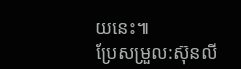យនេះ៕
ប្រែសម្រួល:ស៊ុនលី